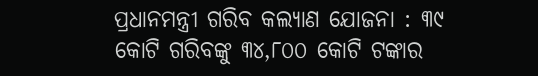ପ୍ରଧାନମନ୍ତ୍ରୀ ଗରିବ କଲ୍ୟାଣ ଯୋଜନା : ୩୯ କୋଟି ଗରିବଙ୍କୁ ୩୪,୮୦୦ କୋଟି ଟଙ୍କାର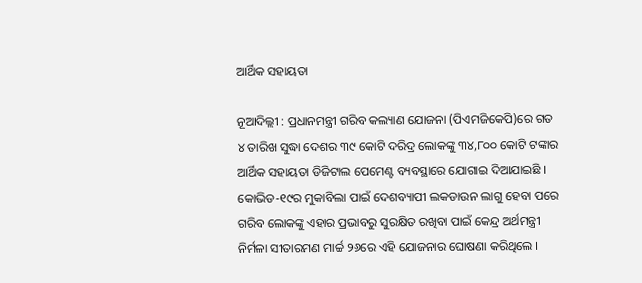ଆର୍ଥିକ ସହାୟତା

ନୂଆଦିଲ୍ଲୀ : ପ୍ରଧାନମନ୍ତ୍ରୀ ଗରିବ କଲ୍ୟାଣ ଯୋଜନା (ପିଏମଜିକେପି)ରେ ଗତ ୪ ତାରିଖ ସୁଦ୍ଧା ଦେଶର ୩୯ କୋଟି ଦରିଦ୍ର ଲୋକଙ୍କୁ ୩୪,୮୦୦ କୋଟି ଟଙ୍କାର ଆର୍ଥିକ ସହାୟତା ଡିଜିଟାଲ ପେମେଣ୍ଟ ବ୍ୟବସ୍ଥାରେ ଯୋଗାଇ ଦିଆଯାଇଛି । କୋଭିଡ-୧୯ର ମୁକାବିଲା ପାଇଁ ଦେଶବ୍ୟାପୀ ଲକଡାଉନ ଲାଗୁ ହେବା ପରେ ଗରିବ ଲୋକଙ୍କୁ ଏହାର ପ୍ରଭାବରୁ ସୁରକ୍ଷିତ ରଖିବା ପାଇଁ କେନ୍ଦ୍ର ଅର୍ଥମନ୍ତ୍ରୀ ନିର୍ମଳା ସୀତାରମଣ ମାର୍ଚ୍ଚ ୨୬ରେ ଏହି ଯୋଜନାର ଘୋଷଣା କରିଥିଲେ ।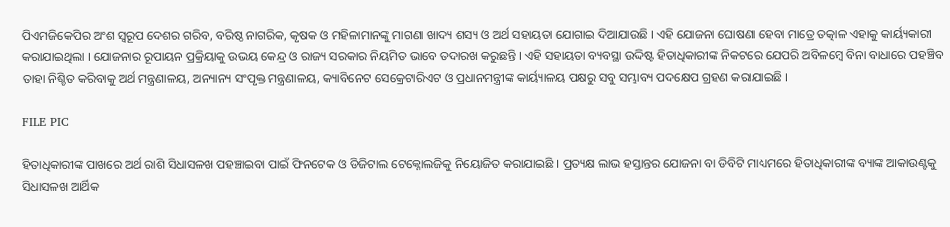ପିଏମଜିକେପିର ଅଂଶ ସ୍ୱରୂପ ଦେଶର ଗରିବ, ବରିଷ୍ଠ ନାଗରିକ, କୃଷକ ଓ ମହିଳାମାନଙ୍କୁ ମାଗଣା ଖାଦ୍ୟ ଶସ୍ୟ ଓ ଅର୍ଥ ସହାୟତା ଯୋଗାଇ ଦିଆଯାଉଛି । ଏହି ଯୋଜନା ଘୋଷଣା ହେବା ମାତ୍ରେ ତତ୍କାଳ ଏହାକୁ କାର୍ୟ୍ୟକାରୀ କରାଯାଇଥିଲା । ଯୋଜନାର ରୂପାୟନ ପ୍ରକ୍ରିୟାକୁ ଉଭୟ କେନ୍ଦ୍ର ଓ ରାଜ୍ୟ ସରକାର ନିୟମିତ ଭାବେ ତଦାରଖ କରୁଛନ୍ତି । ଏହି ସହାୟତା ବ୍ୟବସ୍ଥା ଉଦ୍ଦିଷ୍ଟ ହିତାଧିକାରୀଙ୍କ ନିକଟରେ ଯେପରି ଅବିଳମ୍ବେ ବିନା ବାଧାରେ ପହଞ୍ଚିବ ତାହା ନିଶ୍ଚିତ କରିବାକୁ ଅର୍ଥ ମନ୍ତ୍ରଣାଳୟ, ଅନ୍ୟାନ୍ୟ ସଂପୃକ୍ତ ମନ୍ତ୍ରଣାଳୟ, କ୍ୟାବିନେଟ ସେକ୍ରେଟାରିଏଟ ଓ ପ୍ରଧାନମନ୍ତ୍ରୀଙ୍କ କାର୍ୟ୍ୟାଳୟ ପକ୍ଷରୁ ସବୁ ସମ୍ଭାବ୍ୟ ପଦକ୍ଷେପ ଗ୍ରହଣ କରାଯାଇଛି ।

FILE PIC

ହିତାଧିକାରୀଙ୍କ ପାଖରେ ଅର୍ଥ ରାଶି ସିଧାସଳଖ ପହଞ୍ଚାଇବା ପାଇଁ ଫିନଟେକ ଓ ଡିଜିଟାଲ ଟେକ୍ନୋଲଜିକୁ ନିୟୋଜିତ କରାଯାଇଛି । ପ୍ରତ୍ୟକ୍ଷ ଲାଭ ହସ୍ତାନ୍ତର ଯୋଜନା ବା ଡିବିଟି ମାଧ୍ୟମରେ ହିତାଧିକାରୀଙ୍କ ବ୍ୟାଙ୍କ ଆକାଉଣ୍ଟକୁ ସିଧାସଳଖ ଆର୍ଥିକ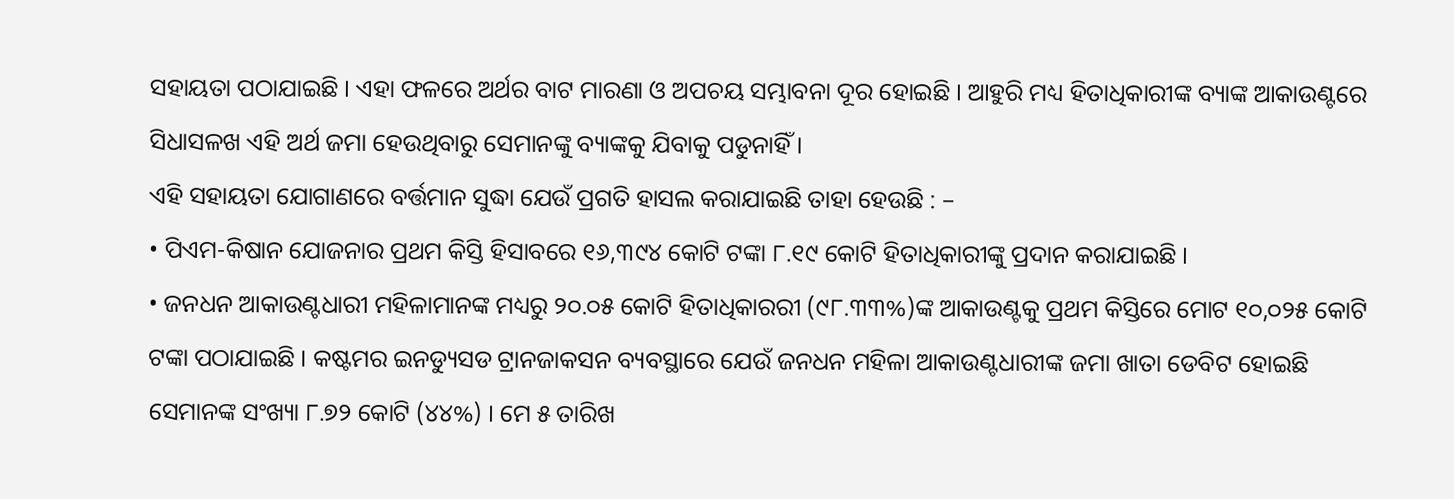ସହାୟତା ପଠାଯାଇଛି । ଏହା ଫଳରେ ଅର୍ଥର ବାଟ ମାରଣା ଓ ଅପଚୟ ସମ୍ଭାବନା ଦୂର ହୋଇଛି । ଆହୁରି ମଧ୍ୟ ହିତାଧିକାରୀଙ୍କ ବ୍ୟାଙ୍କ ଆକାଉଣ୍ଟରେ ସିଧାସଳଖ ଏହି ଅର୍ଥ ଜମା ହେଉଥିବାରୁ ସେମାନଙ୍କୁ ବ୍ୟାଙ୍କକୁ ଯିବାକୁ ପଡୁନାହିଁ ।
ଏହି ସହାୟତା ଯୋଗାଣରେ ବର୍ତ୍ତମାନ ସୁଦ୍ଧା ଯେଉଁ ପ୍ରଗତି ହାସଲ କରାଯାଇଛି ତାହା ହେଉଛି : –
• ପିଏମ-କିଷାନ ଯୋଜନାର ପ୍ରଥମ କିସ୍ତି ହିସାବରେ ୧୬,୩୯୪ କୋଟି ଟଙ୍କା ୮.୧୯ କୋଟି ହିତାଧିକାରୀଙ୍କୁ ପ୍ରଦାନ କରାଯାଇଛି ।
• ଜନଧନ ଆକାଉଣ୍ଟଧାରୀ ମହିଳାମାନଙ୍କ ମଧ୍ୟରୁ ୨୦.୦୫ କୋଟି ହିତାଧିକାରରୀ (୯୮.୩୩%)ଙ୍କ ଆକାଉଣ୍ଟକୁ ପ୍ରଥମ କିସ୍ତିରେ ମୋଟ ୧୦,୦୨୫ କୋଟି ଟଙ୍କା ପଠାଯାଇଛି । କଷ୍ଟମର ଇନଡ୍ୟୁସଡ ଟ୍ରାନଜାକସନ ବ୍ୟବସ୍ଥାରେ ଯେଉଁ ଜନଧନ ମହିଳା ଆକାଉଣ୍ଟଧାରୀଙ୍କ ଜମା ଖାତା ଡେବିଟ ହୋଇଛି ସେମାନଙ୍କ ସଂଖ୍ୟା ୮.୭୨ କୋଟି (୪୪%) । ମେ ୫ ତାରିଖ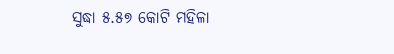ସୁଦ୍ଧା ୫.୫୭ କୋଟି ମହିଳା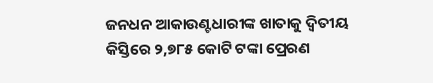ଜନଧନ ଆକାଉଣ୍ଟଧାରୀଙ୍କ ଖାତାକୁ ଦ୍ୱିତୀୟ କିସ୍ତିରେ ୨,୭୮୫ କୋଟି ଟଙ୍କା ପ୍ରେରଣ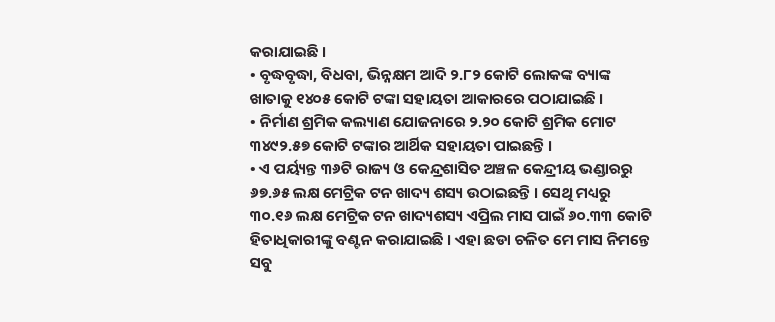କରାଯାଇଛି ।
• ବୃଦ୍ଧବୃଦ୍ଧା, ବିଧବା, ଭିନ୍ନକ୍ଷମ ଆଦି ୨.୮୨ କୋଟି ଲୋକଙ୍କ ବ୍ୟାଙ୍କ ଖାତାକୁ ୧୪୦୫ କୋଟି ଟଙ୍କା ସହାୟତା ଆକାରରେ ପଠାଯାଇଛି ।
• ନିର୍ମାଣ ଶ୍ରମିକ କଲ୍ୟାଣ ଯୋଜନାରେ ୨.୨୦ କୋଟି ଶ୍ରମିକ ମୋଟ ୩୪୯୨.୫୭ କୋଟି ଟଙ୍କାର ଆର୍ଥିକ ସହାୟତା ପାଇଛନ୍ତି ।
• ଏ ପର୍ୟ୍ୟନ୍ତ ୩୬ଟି ରାଜ୍ୟ ଓ କେନ୍ଦ୍ରଶାସିତ ଅଞ୍ଚଳ କେନ୍ଦ୍ରୀୟ ଭଣ୍ଡାରରୁ ୬୭.୬୫ ଲକ୍ଷ ମେଟ୍ରିକ ଟନ ଖାଦ୍ୟ ଶସ୍ୟ ଉଠାଇଛନ୍ତି । ସେଥି ମଧ୍ୟରୁ ୩୦.୧୬ ଲକ୍ଷ ମେଟ୍ରିକ ଟନ ଖାଦ୍ୟଶସ୍ୟ ଏପ୍ରିଲ ମାସ ପାଇଁ ୬୦.୩୩ କୋଟି ହିତାଧିକାରୀଙ୍କୁ ବଣ୍ଟନ କରାଯାଇଛି । ଏହା ଛଡା ଚଳିତ ମେ ମାସ ନିମନ୍ତେ ସବୁ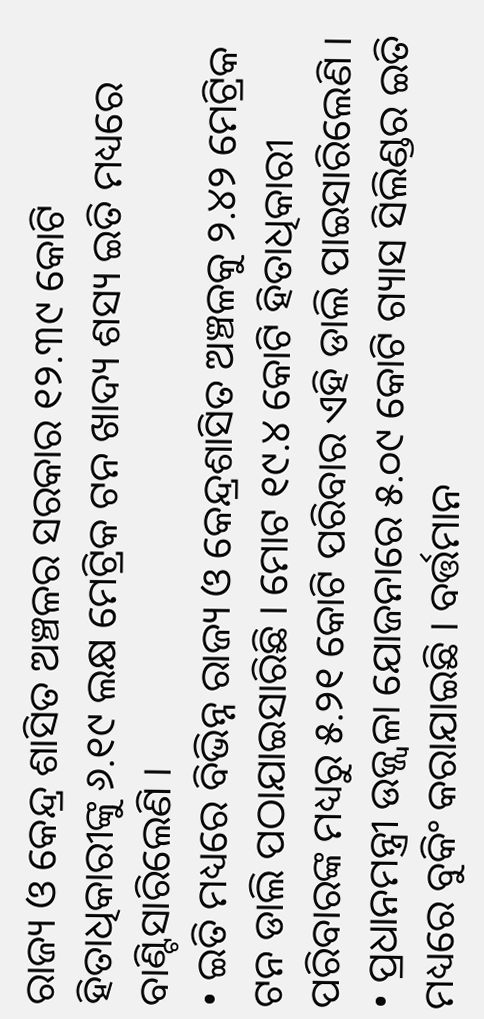ରାଜ୍ୟ ଓ କେନ୍ଦ୍ର ଶାସିତ ଅଞ୍ଚଳର ସରକାର ୧୨.୩୯ କୋଟି ହିତାଧିକାରୀଙ୍କୁ ୬.୧୯ ଲକ୍ଷ ମେଟ୍ରିକ ଟନ ଖାଦ୍ୟ ଶସ୍ୟ ଇତି ମଧ୍ୟରେ ବାଣ୍ଟିସାରିଲେଣି ।
• ଇତି ମଧ୍ୟରେ ବିଭିନ୍ନ ରାଜ୍ୟ ଓ କେନ୍ଦ୍ରଶାସିତ ଅଞ୍ଚଳକୁ ୨.୪୨ ମେଟ୍ରିକ ଟନ ଡାଲି ପଠାଯାଇସାରିଛି । ମୋଟ ୧୯.୪ କୋଟି ହିତାଧିକାରୀ ପରିବାରଙ୍କ ମଧ୍ୟରୁ ୫.୨୧ କୋଟି ପରିବାର ଏହି ଡାଲି ପାଇସାରିଲେଣି ।
• ପ୍ରଧାନମନ୍ତ୍ରୀ ଉଜ୍ଜ୍ୱଳା ଯୋଜନାରେ ୫.୦୯ କୋଟି ଗ୍ୟାସ ସିଲିଣ୍ଡର ଇତି ମଧ୍ୟରେ ବୁକିଂ କରାଯାଇଛି । ବର୍ତ୍ତମାନ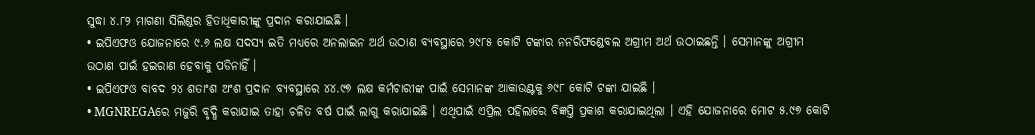ସୁଦ୍ଧା ୪.୮୨ ମାଗଣା ସିଲିଣ୍ଡର ହିତାଧିକାରୀଙ୍କୁ ପ୍ରଦାନ କରାଯାଇଛି ।
• ଇପିଏଫଓ ଯୋଜନାରେ ୯.୬ ଲକ୍ଷ ସଦସ୍ୟ ଇତି ମଧ୍ୟରେ ଅନଲାଇନ ଅର୍ଥ ଉଠାଣ ବ୍ୟବସ୍ଥାରେ ୨୯୮୫ କୋଟି ଟଙ୍କାର ନନରିଫଣ୍ଡେବଲ ଅଗ୍ରୀମ ଅର୍ଥ ଉଠାଇଛନ୍ତି । ସେମାନଙ୍କୁ ଅଗ୍ରୀମ ଉଠାଣ ପାଇଁ ହଇରାଣ ହେବାକୁ ପଡିନାହିଁ ।
• ଇପିଏଫଓ ବାବଦ ୨୪ ଶତାଂଶ ଅଂଶ ପ୍ରଦାନ ବ୍ୟବସ୍ଥାରେ ୪୪.୯୭ ଲକ୍ଷ କର୍ମଚାରୀଙ୍କ ପାଇଁ ସେମାନଙ୍କ ଆକାଉଣ୍ଟକୁ ୬୯୮ କୋଟି ଟଙ୍କା ଯାଇଛି ।
• MGNREGAରେ ମଜୁରି ବୃଦ୍ଧି କରାଯାଇ ତାହା ଚଳିତ ବର୍ଷ ପାଇଁ ଲାଗୁ କରାଯାଇଛି । ଏଥିପାଇଁ ଏପ୍ରିଲ ପହିଲାରେ ବିଜ୍ଞପ୍ତି ପ୍ରକାଶ କରାଯାଇଥିଲା । ଏହି ଯୋଜନାରେ ମୋଟ ୫.୯୭ କୋଟି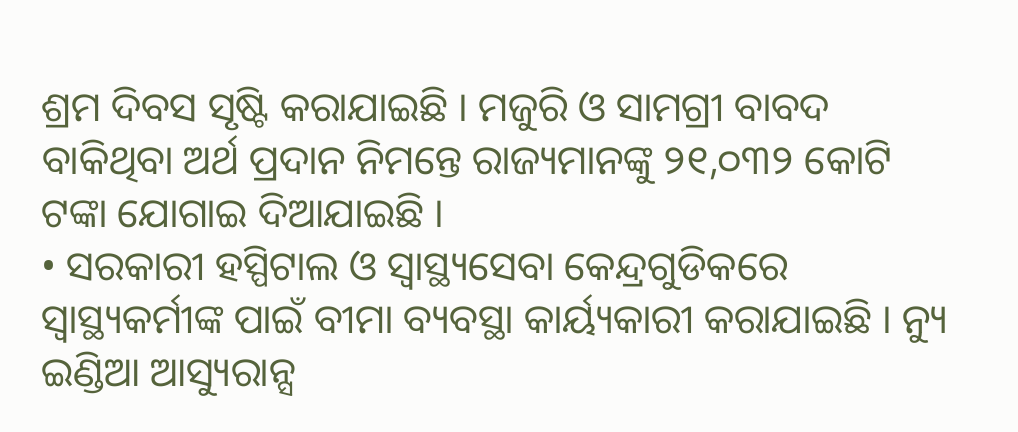ଶ୍ରମ ଦିବସ ସୃଷ୍ଟି କରାଯାଇଛି । ମଜୁରି ଓ ସାମଗ୍ରୀ ବାବଦ ବାକିଥିବା ଅର୍ଥ ପ୍ରଦାନ ନିମନ୍ତେ ରାଜ୍ୟମାନଙ୍କୁ ୨୧,୦୩୨ କୋଟି ଟଙ୍କା ଯୋଗାଇ ଦିଆଯାଇଛି ।
• ସରକାରୀ ହସ୍ପିଟାଲ ଓ ସ୍ୱାସ୍ଥ୍ୟସେବା କେନ୍ଦ୍ରଗୁଡିକରେ ସ୍ୱାସ୍ଥ୍ୟକର୍ମୀଙ୍କ ପାଇଁ ବୀମା ବ୍ୟବସ୍ଥା କାର୍ୟ୍ୟକାରୀ କରାଯାଇଛି । ନ୍ୟୁ ଇଣ୍ଡିଆ ଆସ୍ୟୁରାନ୍ସ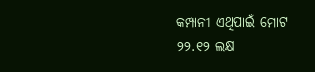କମ୍ପାନୀ ଏଥିପାଇଁ ମୋଟ ୨୨.୧୨ ଲକ୍ଷ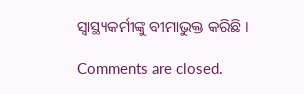ସ୍ୱାସ୍ଥ୍ୟକର୍ମୀଙ୍କୁ ବୀମାଭୁକ୍ତ କରିଛି ।

Comments are closed.